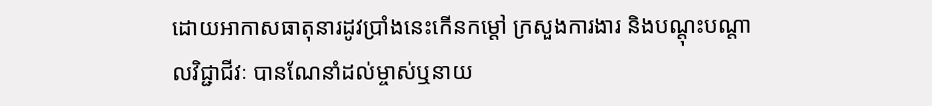ដោយអាកាសធាតុនារដូវប្រាំងនេះកើនកម្ដៅ ក្រសួងការងារ និងបណ្តុះបណ្តាលវិជ្ជាជីវៈ បានណែនាំដល់ម្ចាស់ឬនាយ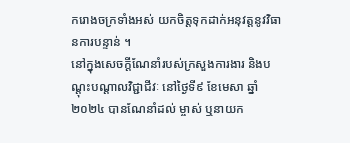ករោងចក្រទាំងអស់ យកចិត្តទុកដាក់អនុវត្តនូវវិធានការបន្ទាន់ ។
នៅក្នុងសេចក្តីណែនាំរបស់ក្រសួងការងារ និងបណ្តុះបណ្តាលវិជ្ជាជីវៈ នៅថ្ងៃទី៩ ខែមេសា ឆ្នាំ២០២៤ បានណែនាំដល់ ម្ចាស់ ឬនាយក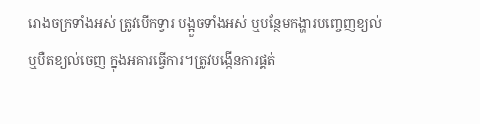រោងចក្រទាំងអស់ ត្រូវបើកទ្វារ បង្អួចទាំងអស់ ឬបន្ថែមកង្ហារបញ្ចេញខ្យល់ ឬបឺតខ្យល់ចេញ ក្នុងអគារធ្វើការ។ត្រូវបង្កើនការផ្គត់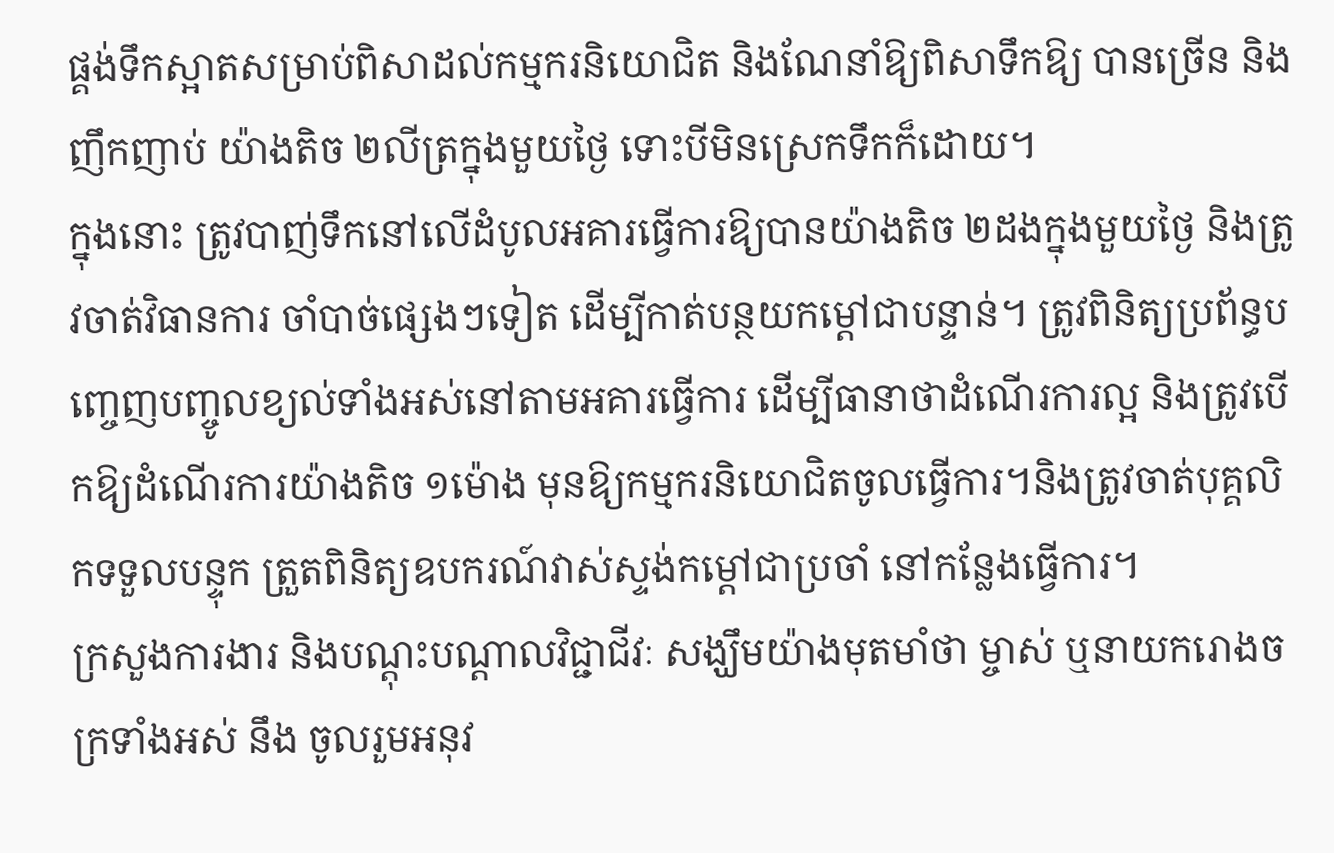ផ្គង់ទឹកស្អាតសម្រាប់ពិសាដល់កម្មករនិយោជិត និងណែនាំឱ្យពិសាទឹកឱ្យ បានច្រើន និងញឹកញាប់ យ៉ាងតិច ២លីត្រក្នុងមួយថ្ងៃ ទោះបីមិនស្រេកទឹកក៏ដោយ។
ក្នុងនោះ ត្រូវបាញ់ទឹកនៅលើដំបូលអគារធ្វើការឱ្យបានយ៉ាងតិច ២ដងក្នុងមួយថ្ងៃ និងត្រូវចាត់វិធានការ ចាំបាច់ផ្សេងៗទៀត ដើម្បីកាត់បន្ថយកម្ដៅជាបន្ទាន់។ ត្រូវពិនិត្យប្រព័ន្ធបញ្ចេញបញ្ចូលខ្យល់ទាំងអស់នៅតាមអគារធ្វើការ ដើម្បីធានាថាដំណើរការល្អ និងត្រូវបើកឱ្យដំណើរការយ៉ាងតិច ១ម៉ោង មុនឱ្យកម្មករនិយោជិតចូលធ្វើការ។និងត្រូវចាត់បុគ្គលិកទទួលបន្ទុក ត្រួតពិនិត្យឧបករណ៍វាស់ស្ទង់កម្ដៅជាប្រចាំ នៅកន្លែងធ្វើការ។
ក្រសួងការងារ និងបណ្តុះបណ្តាលវិជ្ជាជីវៈ សង្ឃឹមយ៉ាងមុតមាំថា ម្ចាស់ ឬនាយករោងចក្រទាំងអស់ នឹង ចូលរួមអនុវ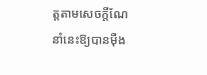ត្តតាមសេចក្តីណែនាំនេះឱ្យបានម៉ឺង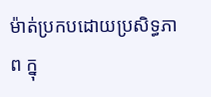ម៉ាត់ប្រកបដោយប្រសិទ្ធភាព ក្នុ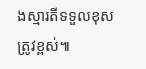ងស្មារតីទទួលខុសត្រូវខ្ពស់៕